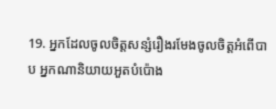19. អ្នកដែលចូលចិត្តសន្សំរឿងរមែងចូលចិត្តអំពើបាប អ្នកណានិយាយអួតបំប៉ោង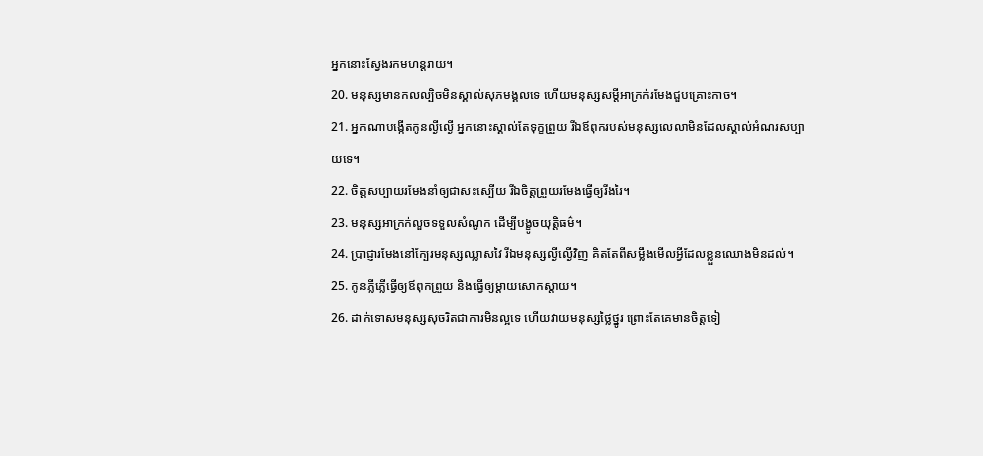អ្នកនោះស្វែងរកមហន្តរាយ។
20. មនុស្សមានកលល្បិចមិនស្គាល់សុភមង្គលទេ ហើយមនុស្សសម្ដីអាក្រក់រមែងជួបគ្រោះកាច។
21. អ្នកណាបង្កើតកូនល្ងីល្ងើ អ្នកនោះស្គាល់តែទុក្ខព្រួយ រីឯឪពុករបស់មនុស្សលេលាមិនដែលស្គាល់អំណរសប្បាយទេ។
22. ចិត្តសប្បាយរមែងនាំឲ្យជាសះស្បើយ រីឯចិត្តព្រួយរមែងធ្វើឲ្យរីងរៃ។
23. មនុស្សអាក្រក់លួចទទួលសំណូក ដើម្បីបង្ខូចយុត្តិធម៌។
24. ប្រាជ្ញារមែងនៅក្បែរមនុស្សឈ្លាសវៃ រីឯមនុស្សល្ងីល្ងើវិញ គិតតែពីសម្លឹងមើលអ្វីដែលខ្លួនឈោងមិនដល់។
25. កូនភ្លីភ្លើធ្វើឲ្យឪពុកព្រួយ និងធ្វើឲ្យម្ដាយសោកស្ដាយ។
26. ដាក់ទោសមនុស្សសុចរិតជាការមិនល្អទេ ហើយវាយមនុស្សថ្លៃថ្នូរ ព្រោះតែគេមានចិត្តទៀ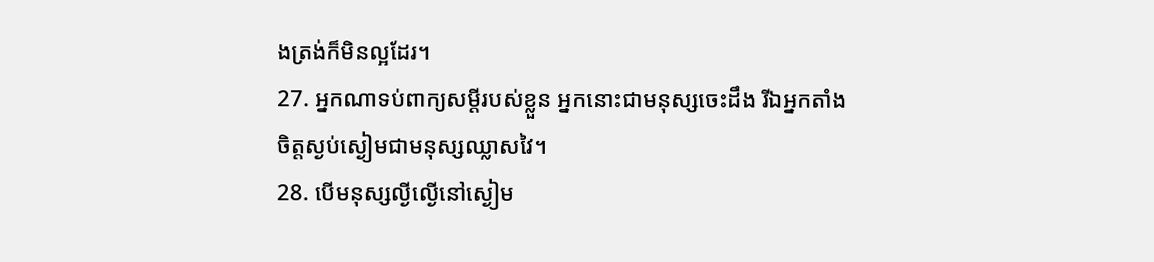ងត្រង់ក៏មិនល្អដែរ។
27. អ្នកណាទប់ពាក្យសម្ដីរបស់ខ្លួន អ្នកនោះជាមនុស្សចេះដឹង រីឯអ្នកតាំងចិត្តស្ងប់ស្ងៀមជាមនុស្សឈ្លាសវៃ។
28. បើមនុស្សល្ងីល្ងើនៅស្ងៀម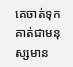គេចាត់ទុកគាត់ជាមនុស្សមាន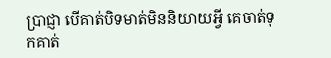ប្រាជ្ញា បើគាត់បិទមាត់មិននិយាយអ្វី គេចាត់ទុកគាត់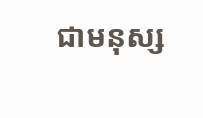ជាមនុស្ស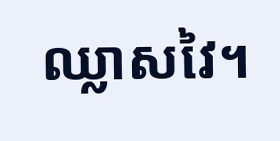ឈ្លាសវៃ។